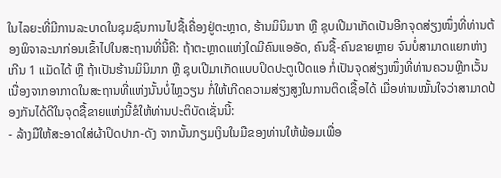ໃນໄລຍະທີ່ມີການລະບາດໃນຊຸມຊົນການໄປຊື້ເຄື່ອງຢູ່ຕະຫຼາດ, ຮ້ານມິນິມາກ ຫຼື ຊຸບເປີມາເກັດເປັນອີກຈຸດສ່ຽງໜຶ່ງທີ່ທ່ານຕ້ອງພິຈາລະນາກ່ອນເຂົ້າໄປໃນສະຖານທີ່ນີ້ຄື: ຖ້າຕະຫຼາດແຫ່ງໃດມີຄົນແອອັດ, ຄົນຊື້-ຄົນຂາຍຫຼາຍ ຈົນບໍ່ສາມາດແຍກຫ່າງເກີນ 1 ແມັດໄດ້ ຫຼື ຖ້າເປັນຮ້ານມິນິມາກ ຫຼື ຊຸບເປີມາເກັດແບບປິດປະຕູເປີດແອ ກໍ່ເປັນຈຸດສ່ຽງໜຶ່ງທີ່ທ່ານຄວນຫຼີກເວັ້ນ ເນື່ອງຈາກອາກາດໃນສະຖານທີ່ແຫ່ງນັ້ນບໍ່ໄຫຼວຽນ ກໍ່ໃຫ້ເກີດຄວາມສ່ຽງສູງໃນການຕິດເຊື້ອໄດ້ ເມື່ອທ່ານໝັ້ນໃຈວ່າສາມາດປ້ອງກັນໄດ້ດີໃນຈຸດຊື້ຂາຍແຫ່ງນີ້ຂໍໃຫ້ທ່ານປະຕິບັດເຊັ່ນນີ້:
- ລ້າງມືໃຫ້ສະອາດໃສ່ຜ້າປິດປາກ-ດັງ ຈາກນັ້ນກຽມເງິນໃນມືຂອງທ່ານໃຫ້ພ້ອມເພື່ອ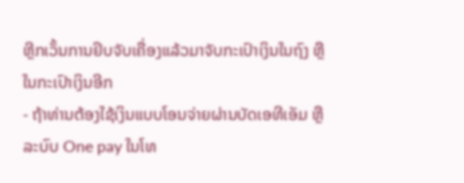ຫຼີກເວັ້ນການຢິບຈັບເຄື່ອງແລ້ວມາຈັບກະເປົາເງິນໃນຖົງ ຫຼື ໃນກະເປົາເງິນອີກ
- ຖ້າທ່ານຕ້ອງໃຊ້ເງິນແບບໂອນຈ່າຍຜ່ານບັດເອທີເອັມ ຫຼື ລະບົບ One pay ໃນໂທ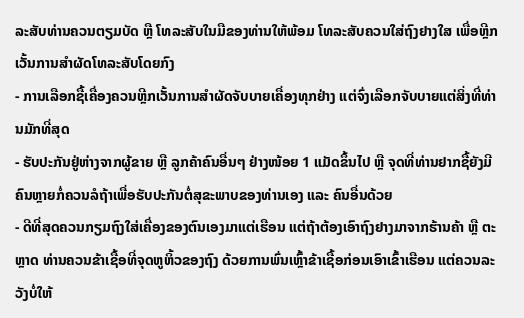ລະສັບທ່ານຄວນຕຽມບັດ ຫຼື ໂທລະສັບໃນມືຂອງທ່ານໃຫ້ພ້ອມ ໂທລະສັບຄວນໃສ່ຖົງຢາງໃສ ເພື່ອຫຼີກເວັ້ນການສໍາຜັດໂທລະສັບໂດຍກົງ
- ການເລືອກຊື້ເຄື່ອງຄວນຫຼີກເວັ້ນການສໍາຜັດຈັບບາຍເຄື່ອງທຸກຢ່າງ ແຕ່ຈົ່ງເລືອກຈັບບາຍແຕ່ສິ່ງທີ່ທ່ານມັກທີ່ສຸດ
- ຮັບປະກັນຢູ່ຫ່າງຈາກຜູ້ຂາຍ ຫຼື ລູກຄ້າຄົນອື່ນໆ ຢ່າງໜ້ອຍ 1 ແມັດຂຶ້ນໄປ ຫຼື ຈຸດທີ່ທ່ານຢາກຊື້ຍັງມີຄົນຫຼາຍກໍ່ຄວນລໍຖ້າເພື່ອຮັບປະກັນຕໍ່ສຸຂະພາບຂອງທ່ານເອງ ແລະ ຄົນອື່ນດ້ວຍ
- ດີທີ່ສຸດຄວນກຽມຖົງໃສ່ເຄື່ອງຂອງຕົນເອງມາແຕ່ເຮືອນ ແຕ່ຖ້າຕ້ອງເອົາຖົງຢາງມາຈາກຮ້ານຄ້າ ຫຼື ຕະຫຼາດ ທ່ານຄວນຂ້າເຊື້ອທີ່ຈຸດຫູຫິ້ວຂອງຖົງ ດ້ວຍການພົ່ນເຫຼົ້າຂ້າເຊື້ອກ່ອນເອົາເຂົ້າເຮືອນ ແຕ່ຄວນລະວັງບໍ່ໃຫ້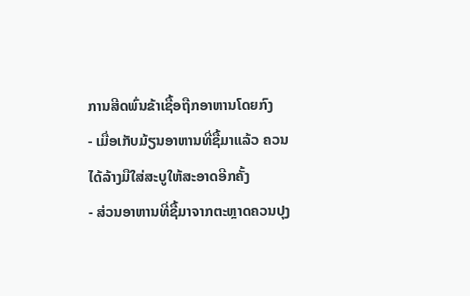ການສີດພົ່ນຂ້າເຊື້ອຖືກອາຫານໂດຍກົງ
- ເມື່ອເກັບມ້ຽນອາຫານທີ່ຊື້ມາແລ້ວ ຄວນໄດ້ລ້າງມືໃສ່ສະບູໃຫ້ສະອາດອີກຄັ້ງ
- ສ່ວນອາຫານທີ່ຊື້ມາຈາກຕະຫຼາດຄວນປຸງ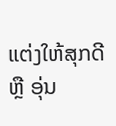ແຕ່ງໃຫ້ສຸກດີ ຫຼື ອຸ່ນ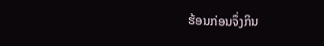ຮ້ອນກ່ອນຈຶ່ງກິນ